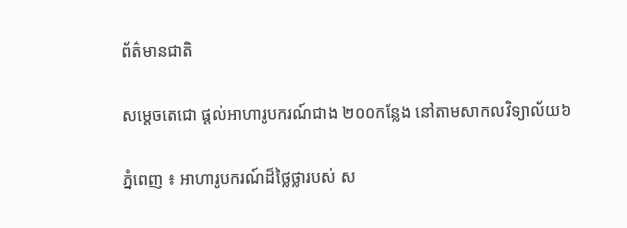ព័ត៌មានជាតិ

សម្តេចតេជោ ផ្តល់អាហារូបករណ៍ជាង ២០០កន្លែង នៅតាមសាកលវិទ្យាល័យ៦

ភ្នំពេញ ៖ អាហារូបករណ៍ដ៏ថ្លៃថ្លារបស់ ស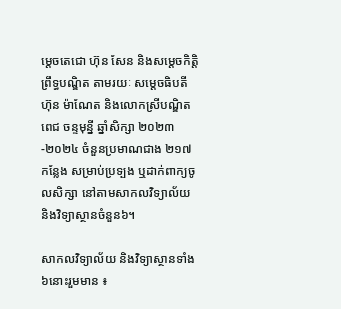ម្តេចតេជោ ហ៊ុន សែន និងសម្តេចកិត្តិព្រឹទ្ធបណ្ឌិត តាមរយៈ សម្តេចធិបតី ហ៊ុន ម៉ាណែត និងលោកស្រីបណ្ឌិត ពេជ ចន្ទមុន្នី ឆ្នាំសិក្សា ២០២៣-២០២៤ ចំនួនប្រមាណជាង ២១៧ កន្លែង សម្រាប់ប្រទ្បង ឬដាក់ពាក្យចូលសិក្សា នៅតាមសាកលវិទ្យាល័យ និងវិទ្យាស្ថានចំនួន៦។

សាកលវិទ្យាល័យ និងវិទ្យាស្ថានទាំង៦នោះរួមមាន ៖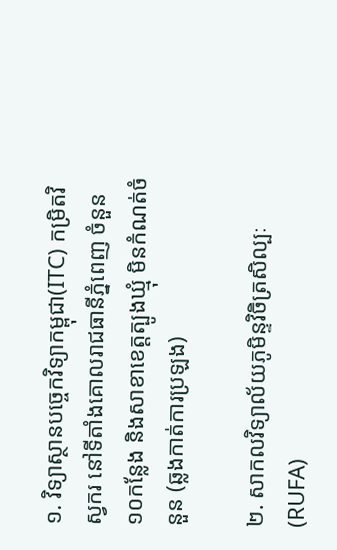១. វិទ្យាស្ថានបច្ចេកវិទ្យាកម្ពុជា(ITC) កម្រិតវិស្វករ នៅទីតាំងគោលរាជធានីភ្នំពេញ ចំនួន ១០កន្លែង និងសាខាខេត្តត្បូងឃ្មុំ មិនកំណត់ចំនួន (ឆ្លងកាត់ការប្រឡង)

២. សាកលវិទ្យាល័យភូមិន្ទវិចិត្រសិល្បៈ(RUFA)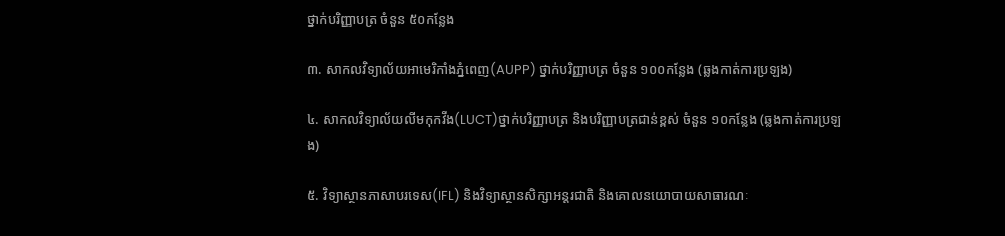ថ្នាក់បរិញ្ញាបត្រ ចំនួន ៥០កន្លែង

៣. សាកលវិទ្យាល័យអាមេរិកាំងភ្នំពេញ(AUPP) ថ្នាក់បរិញ្ញាបត្រ ចំនួន ១០០កន្លែង (ឆ្លងកាត់ការប្រឡង)

៤. សាកលវិទ្យាល័យលីមកុកវីង(LUCT)ថ្នាក់បរិញ្ញាបត្រ និងបរិញ្ញាបត្រជាន់ខ្ពស់ ចំនួន ១០កន្លែង (ឆ្លងកាត់ការប្រឡង)

៥. វិទ្យាស្ថានភាសាបរទេស(IFL) និងវិទ្យាស្ថានសិក្សាអន្តរជាតិ និងគោលនយោបាយសាធារណៈ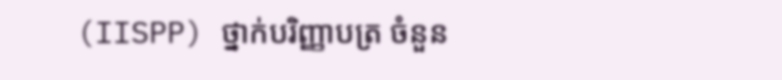(IISPP) ថ្នាក់បរិញ្ញាបត្រ ចំនួន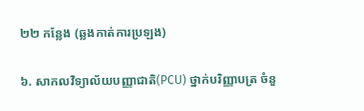២២ កន្លែង (ឆ្លងកាត់ការប្រឡង)

៦. សាកលវិទ្យាល័យបញ្ញាជាតិ(PCU) ថ្នាក់បរិញ្ញាបត្រ ចំនួ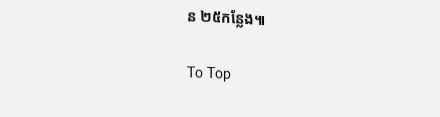ន ២៥កន្លែង៕

To Top